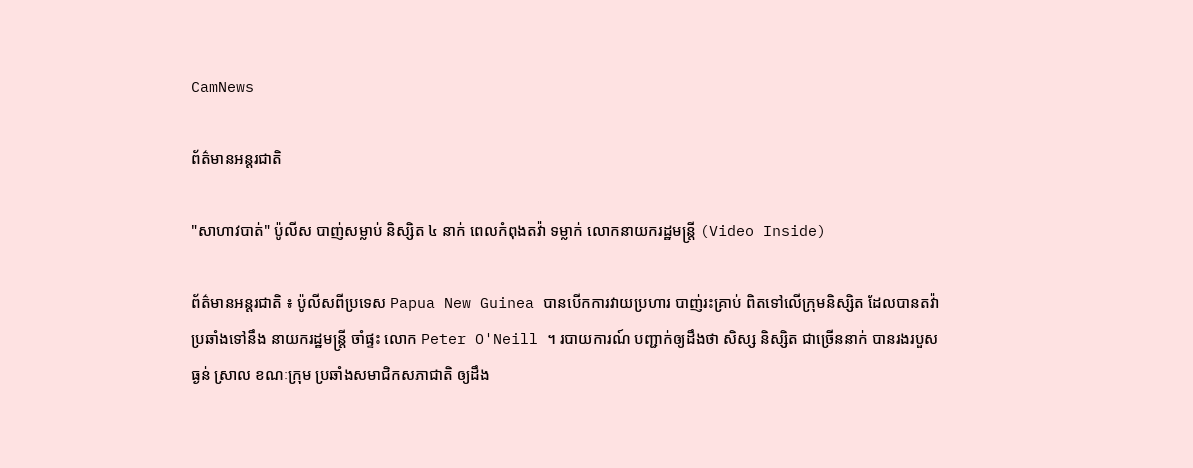CamNews

ព័ត៌មានអន្តរជាតិ

"សាហាវបាត់" ប៉ូលីស បាញ់សម្លាប់ និស្សិត ៤ នាក់ ពេលកំពុងតវ៉ា ទម្លាក់ លោកនាយករដ្ឋមន្រ្តី (Video Inside)

ព័ត៌មានអន្តរជាតិ ៖ ប៉ូលីសពីប្រទេស Papua New Guinea បានបើកការវាយប្រហារ បាញ់រះគ្រាប់ ពិតទៅលើក្រុមនិស្សិត ដែលបានតវ៉ាប្រឆាំងទៅនឹង នាយករដ្ឋមន្រ្តី ចាំផ្ទះ លោក Peter O'Neill ។ របាយការណ៍ បញ្ជាក់ឲ្យដឹងថា សិស្ស និស្សិត ជាច្រើននាក់ បានរងរបួសធ្ងន់ ស្រាល ខណៈក្រុម ប្រឆាំងសមាជិកសភាជាតិ ឲ្យដឹង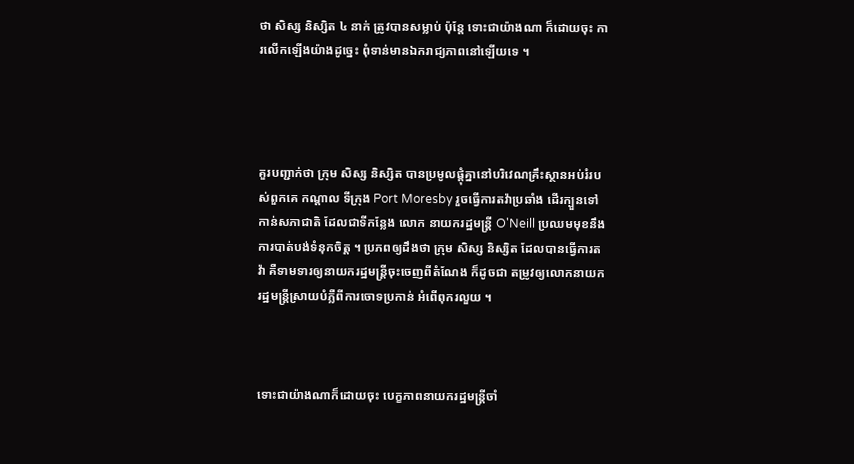ថា សិស្ស និស្សិត ៤ នាក់ ត្រូវបានសម្លាប់ ប៉ុន្តែ ទោះជាយ៉ាងណា ក៏ដោយចុះ ការលើកឡើងយ៉ាងដូច្នេះ ពុំទាន់មានឯករាជ្យភាពនៅឡើយទេ ។




គួរបញ្ជាក់ថា ក្រុម សិស្ស និស្សិត បានប្រមូលផ្តុំគ្នានៅបរិវេណគ្រឹះស្ថានអប់រំរបស់ពួកគេ កណ្តាល ទីក្រុង Port Moresby រួចធ្វើការតវ៉ាប្រឆាំង ដើរក្បួនទៅកាន់សភាជាតិ ដែលជាទីកន្លែង លោក នាយករដ្ឋមន្រ្តី O'Neill ប្រឈមមុខនឹងការបាត់បង់ទំនុកចិត្ត ។ ប្រភពឲ្យដឹងថា ក្រុម សិស្ស និស្សិត ដែលបានធ្វើការតវ៉ា គឺទាមទារឲ្យនាយករដ្ឋមន្រ្តីចុះចេញពីតំណែង ក៏ដូចជា តម្រូវឲ្យលោកនាយក រដ្ឋមន្រ្តីស្រាយបំភ្លឺពីការចោទប្រកាន់ អំពើពុករលួយ ។



ទោះជាយ៉ាងណាក៏ដោយចុះ បេក្ខភាពនាយករដ្ឋមន្រ្តីចាំ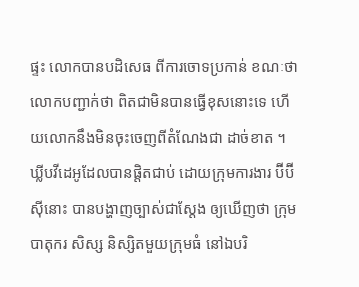ផ្ទះ លោកបានបដិសេធ ពីការចោទប្រកាន់ ខណៈថាលោកបញ្ជាក់ថា ពិតជាមិនបានធ្វើខុសនោះទេ ហើយលោកនឹងមិនចុះចេញពីតំណែងជា ដាច់ខាត ។ ឃ្លីបវីដេអូដែលបានផ្តិតជាប់ ដោយក្រុមការងារ ប៊ីប៊ីស៊ីនោះ បានបង្ហាញច្បាស់ជាស្តែង ឲ្យឃើញថា ក្រុមបាតុករ សិស្ស និស្សិតមួយក្រុមធំ នៅឯបរិ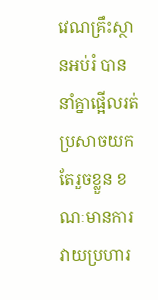វេណគ្រឹះស្ថានអប់រំ បាននាំគ្នាផ្អើលរត់ ប្រសាចយកតែរួចខ្លួន ខណៈមានការវាយប្រហារ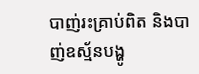បាញ់រះគ្រាប់ពិត និងបាញ់ឧស្ម័នបង្ហូ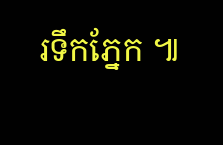រទឹកភ្នែក ៕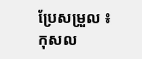ប្រែសម្រួល ៖ កុសល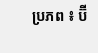ប្រភព ៖ ប៊ី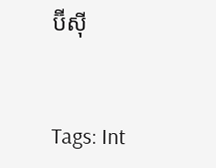ប៊ីស៊ី


Tags: Int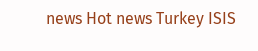news Hot news Turkey ISIS